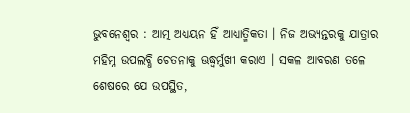ଭୁବନେଶ୍ୱର : ଆତ୍ମ ଅଧ୍ୟୟନ ହିଁ ଆଧ୍ୟାତ୍ମିକତା । ନିଜ ଅଭ୍ୟନ୍ତରକୁ ଯାତ୍ରାର ମହିମ୍ନ ଉପଲବ୍ଧି ଚେତନାକୁ ଊଦ୍ଧ୍ୱର୍ମୁଖୀ କରାଏ । ସକଳ ଆବରଣ ତଳେ ଶେଷରେ ଯେ ଉପସ୍ଥିତ,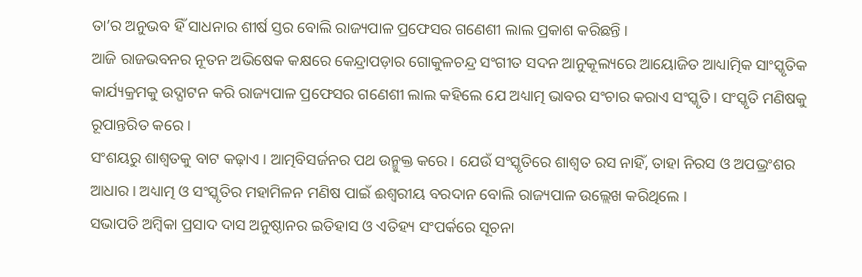ତା’ର ଅନୁଭବ ହିଁ ସାଧନାର ଶୀର୍ଷ ସ୍ତର ବୋଲି ରାଜ୍ୟପାଳ ପ୍ରଫେସର ଗଣେଶୀ ଲାଲ ପ୍ରକାଶ କରିଛନ୍ତି ।
ଆଜି ରାଜଭବନର ନୂତନ ଅଭିଷେକ କକ୍ଷରେ କେନ୍ଦ୍ରାପଡ଼ାର ଗୋକୁଳଚନ୍ଦ୍ର ସଂଗୀତ ସଦନ ଆନୁକୂଲ୍ୟରେ ଆୟୋଜିତ ଆଧ୍ୟାତ୍ମିକ ସାଂସ୍କୃତିକ କାର୍ଯ୍ୟକ୍ରମକୁ ଉଦ୍ଘାଟନ କରି ରାଜ୍ୟପାଳ ପ୍ରଫେସର ଗଣେଶୀ ଲାଲ କହିଲେ ଯେ ଅଧ୍ୟାତ୍ମ ଭାବର ସଂଚାର କରାଏ ସଂସ୍କୃତି । ସଂସ୍କୃତି ମଣିଷକୁ ରୂପାନ୍ତରିତ କରେ ।
ସଂଶୟରୁ ଶାଶ୍ୱତକୁ ବାଟ କଢ଼ାଏ । ଆତ୍ମବିସର୍ଜନର ପଥ ଉନ୍ମୁକ୍ତ କରେ । ଯେଉଁ ସଂସ୍କୃତିରେ ଶାଶ୍ୱତ ରସ ନାହିଁ, ତାହା ନିରସ ଓ ଅପଭ୍ରଂଶର ଆଧାର । ଅଧ୍ୟାତ୍ମ ଓ ସଂସ୍କୃତିର ମହାମିଳନ ମଣିଷ ପାଇଁ ଈଶ୍ୱରୀୟ ବରଦାନ ବୋଲି ରାଜ୍ୟପାଳ ଉଲ୍ଲେଖ କରିଥିଲେ ।
ସଭାପତି ଅମ୍ବିକା ପ୍ରସାଦ ଦାସ ଅନୁଷ୍ଠାନର ଇତିହାସ ଓ ଏତିହ୍ୟ ସଂପର୍କରେ ସୂଚନା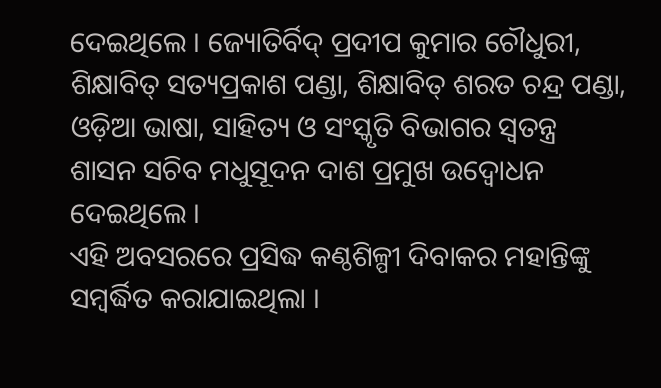ଦେଇଥିଲେ । ଜ୍ୟୋତିର୍ବିଦ୍ ପ୍ରଦୀପ କୁମାର ଚୌଧୁରୀ, ଶିକ୍ଷାବିତ୍ ସତ୍ୟପ୍ରକାଶ ପଣ୍ଡା, ଶିକ୍ଷାବିତ୍ ଶରତ ଚନ୍ଦ୍ର ପଣ୍ଡା, ଓଡ଼ିଆ ଭାଷା, ସାହିତ୍ୟ ଓ ସଂସ୍କୃତି ବିଭାଗର ସ୍ୱତନ୍ତ୍ର ଶାସନ ସଚିବ ମଧୁସୂଦନ ଦାଶ ପ୍ରମୁଖ ଉଦ୍ବୋଧନ ଦେଇଥିଲେ ।
ଏହି ଅବସରରେ ପ୍ରସିଦ୍ଧ କଣ୍ଠଶିଳ୍ପୀ ଦିବାକର ମହାନ୍ତିଙ୍କୁ ସମ୍ବର୍ଦ୍ଧିତ କରାଯାଇଥିଲା ।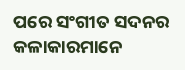ପରେ ସଂଗୀତ ସଦନର କଳାକାରମାନେ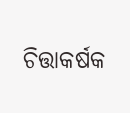ଚିତ୍ତାକର୍ଷକ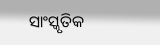ସାଂସ୍କୃତିକ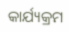କାର୍ଯ୍ୟକ୍ରମ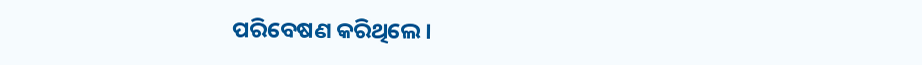ପରିବେଷଣ କରିଥିଲେ ।